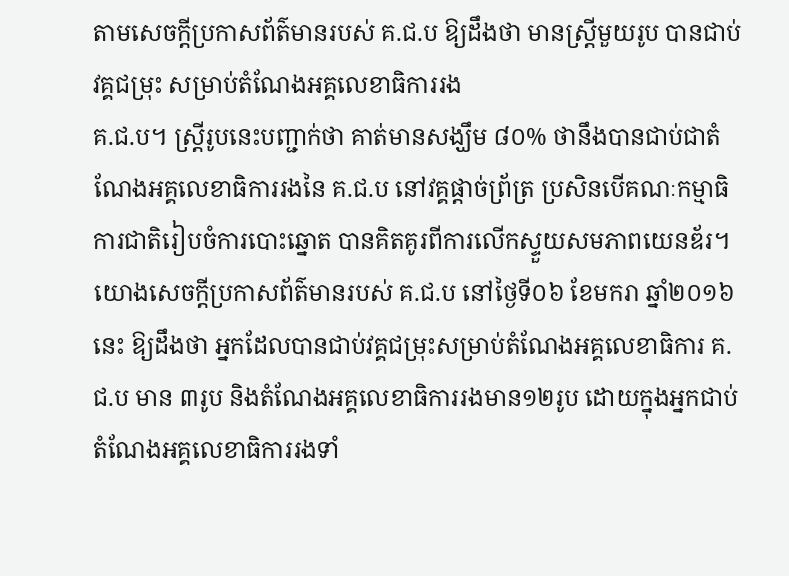តាមសេចក្ដីប្រកាសព័ត៌មានរបស់ គ.ជ.ប ឱ្យដឹងថា មានស្ត្រីមួយរូប បានជាប់វគ្គជម្រុះ សម្រាប់តំណែងអគ្គលេខាធិការរង
គ.ជ.ប។ ស្ត្រីរូបនេះបញ្ជាក់ថា គាត់មានសង្ឃឹម ៨០% ថានឹងបានជាប់ជាតំណែងអគ្គលេខាធិការរងនៃ គ.ជ.ប នៅវគ្គផ្ដាច់ព្រ័ត្រ ប្រសិនបើគណៈកម្មាធិការជាតិរៀបចំការបោះឆ្នោត បានគិតគូរពីការលើកស្ទួយសមភាពយេនឌ័រ។
យោងសេចក្ដីប្រកាសព័ត៌មានរបស់ គ.ជ.ប នៅថ្ងៃទី០៦ ខែមករា ឆ្នាំ២០១៦ នេះ ឱ្យដឹងថា អ្នកដែលបានជាប់វគ្គជម្រុះសម្រាប់តំណែងអគ្គលេខាធិការ គ.ជ.ប មាន ៣រូប និងតំណែងអគ្គលេខាធិការរងមាន១២រូប ដោយក្នុងអ្នកជាប់តំណែងអគ្គលេខាធិការរងទាំ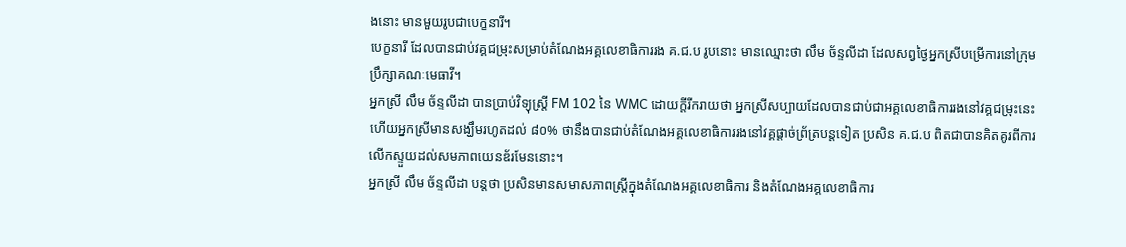ងនោះ មានមួយរូបជាបេក្ខនារី។
បេក្ខនារី ដែលបានជាប់វគ្គជម្រុះសម្រាប់តំណែងអគ្គលេខាធិការរង គ.ជ.ប រូបនោះ មានឈ្មោះថា លឹម ច័ន្ទលីដា ដែលសព្វថ្ងៃអ្នកស្រីបម្រើការនៅក្រុមប្រឹក្សាគណៈមេធាវី។
អ្នកស្រី លឹម ច័ន្ទលីដា បានប្រាប់វិទ្យុស្ត្រី FM 102 នៃ WMC ដោយក្តីរីករាយថា អ្នកស្រីសប្បាយដែលបានជាប់ជាអគ្គលេខាធិការរងនៅវគ្គជម្រុះនេះ ហើយអ្នកស្រីមានសង្ឃឹមរហូតដល់ ៨០% ថានឹងបានជាប់តំណែងអគ្គលេខាធិការរងនៅវគ្គផ្ដាច់ព្រ័ត្របន្តទៀត ប្រសិន គ.ជ.ប ពិតជាបានគិតគូរពីការលើកស្ទួយដល់សមភាពយេនឌ័រមែននោះ។
អ្នកស្រី លឹម ច័ន្ទលីដា បន្តថា ប្រសិនមានសមាសភាពស្ត្រីក្នុងតំណែងអគ្គលេខាធិការ និងតំណែងអគ្គលេខាធិការ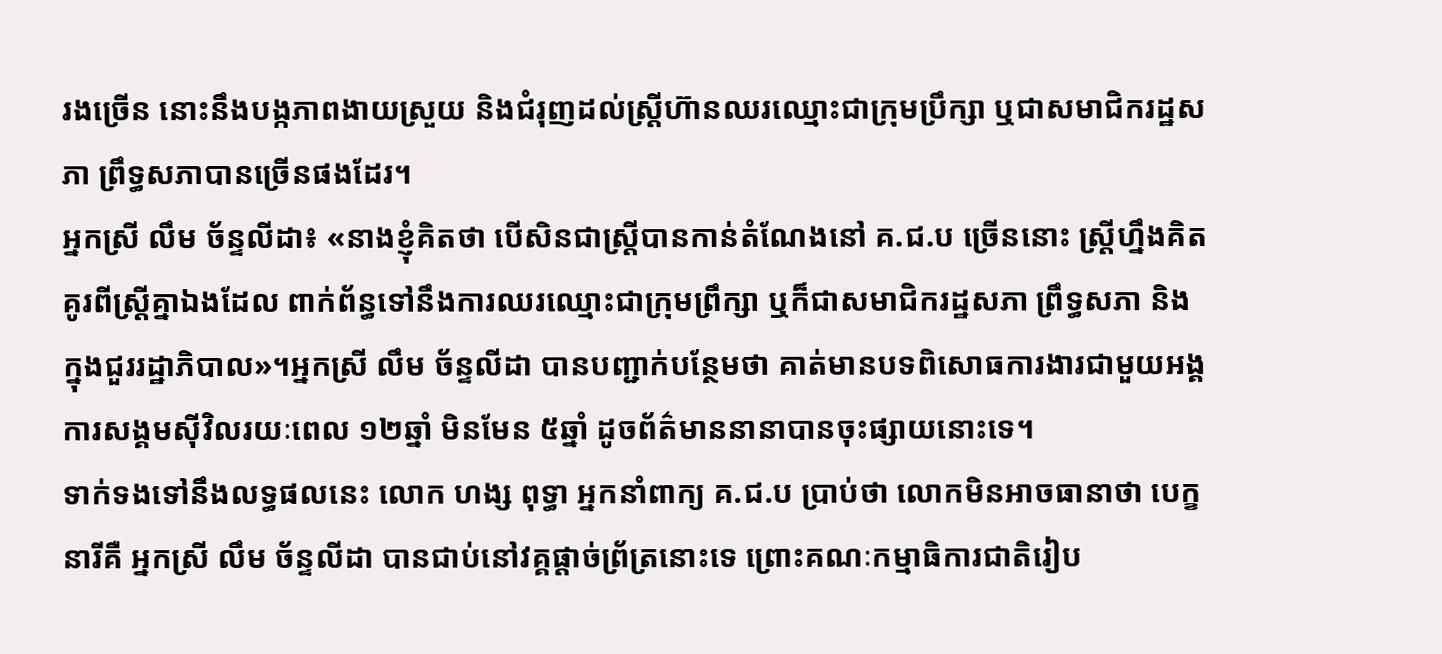រងច្រើន នោះនឹងបង្កភាពងាយស្រួយ និងជំរុញដល់ស្ត្រីហ៊ានឈរឈ្មោះជាក្រុមប្រឹក្សា ឬជាសមាជិករដ្ឋសភា ព្រឹទ្ធសភាបានច្រើនផងដែរ។
អ្នកស្រី លឹម ច័ន្ទលីដា៖ «នាងខ្ញុំគិតថា បើសិនជាស្ត្រីបានកាន់តំណែងនៅ គ.ជ.ប ច្រើននោះ ស្ត្រីហ្នឹងគិតគូរពីស្ត្រីគ្នាឯងដែល ពាក់ព័ន្ធទៅនឹងការឈរឈ្មោះជាក្រុមព្រឹក្សា ឬក៏ជាសមាជិករដ្ឋសភា ព្រឹទ្ធសភា និងក្នុងជួររដ្ឋាភិបាល»។អ្នកស្រី លឹម ច័ន្ទលីដា បានបញ្ជាក់បន្ថែមថា គាត់មានបទពិសោធការងារជាមួយអង្គការសង្គមស៊ីវិលរយៈពេល ១២ឆ្នាំ មិនមែន ៥ឆ្នាំ ដូចព័ត៌មាននានាបានចុះផ្សាយនោះទេ។
ទាក់ទងទៅនឹងលទ្ធផលនេះ លោក ហង្ស ពុទ្ធា អ្នកនាំពាក្យ គ.ជ.ប ប្រាប់ថា លោកមិនអាចធានាថា បេក្ខនារីគឺ អ្នកស្រី លឹម ច័ន្ទលីដា បានជាប់នៅវគ្គផ្ដាច់ព្រ័ត្រនោះទេ ព្រោះគណៈកម្មាធិការជាតិរៀប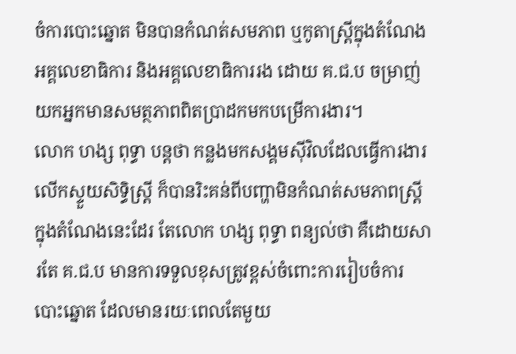ចំការបោះឆ្នោត មិនបានកំណត់សមភាព ឬកូតាស្ត្រីក្នុងតំណែងអគ្គលេខាធិការ និងអគ្គលេខាធិការរង ដោយ គ.ជ.ប ចម្រាញ់យកអ្នកមានសមត្ថភាពពិតប្រាដកមកបម្រើការងារ។
លោក ហង្ស ពុទ្ធា បន្តថា កន្លងមកសង្គមស៊ីវិលដែលធ្វើការងារលើកស្ទួយសិទ្ធិស្ត្រី ក៏បានរិះគន់ពីបញ្ហាមិនកំណត់សមភាពស្ត្រីក្នុងតំណែងនេះដែរ តែលោក ហង្ស ពុទ្ធា ពន្យល់ថា គឺដោយសារតែ គ.ជ.ប មានការទទួលខុសត្រូវខ្ពស់ចំពោះការរៀបចំការបោះឆ្នោត ដែលមានរយៈពេលតែមួយ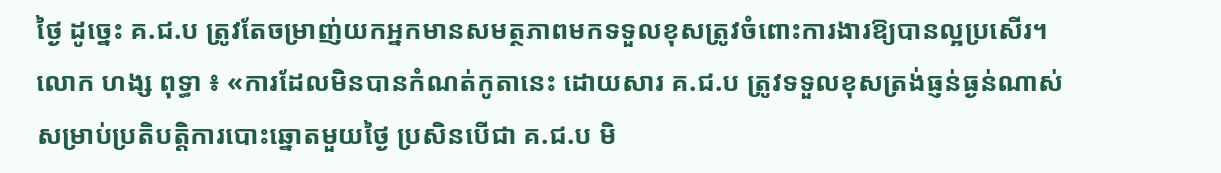ថ្ងៃ ដូច្នេះ គ.ជ.ប ត្រូវតែចម្រាញ់យកអ្នកមានសមត្ថភាពមកទទួលខុសត្រូវចំពោះការងារឱ្យបានល្អប្រសើរ។
លោក ហង្ស ពុទ្ធា ៖ «ការដែលមិនបានកំណត់កូតានេះ ដោយសារ គ.ជ.ប ត្រូវទទួលខុសត្រង់ធ្ញន់ធ្ងន់ណាស់សម្រាប់ប្រតិបត្តិការបោះឆ្នោតមួយថ្ងៃ ប្រសិនបើជា គ.ជ.ប មិ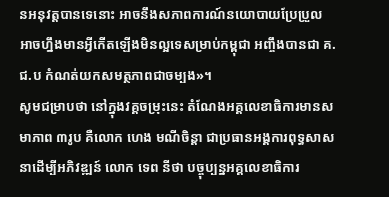នអនុវត្តបានទេនោះ អាចនឹងសភាពការណ៍នយោបាយប្រែប្រួល អាចហ្នឹងមានអ្វីកើតឡើងមិនល្អទេសម្រាប់កម្ពុជា អញ្ចឹងបានជា គ.ជ.ប កំណត់យកសមត្ថភាពជាចម្បង»។
សូមជម្រាបថា នៅក្នុងវគ្គចម្រុះនេះ តំណែងអគ្គលេខាធិការមានសមាភាព ៣រូប គឺលោក ហេង មណីចិន្ដា ជាប្រធានអង្គការពុទ្ធសាសនាដើម្បីអភិវឌ្ឍន៍ លោក ទេព នីថា បច្ចុប្បន្នអគ្គលេខាធិការ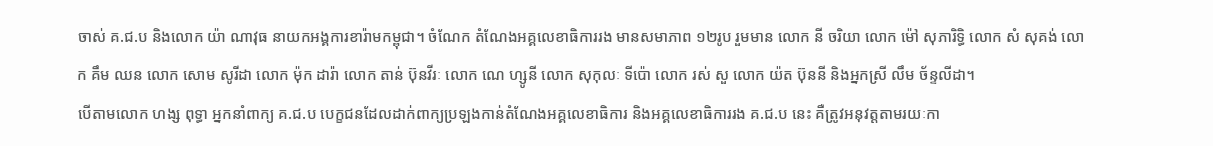ចាស់ គ.ជ.ប និងលោក យ៉ា ណាវុធ នាយកអង្គការខារ៉ាមកម្ពុជា។ ចំណែក តំណែងអគ្គលេខាធិការរង មានសមាភាព ១២រូប រួមមាន លោក នី ចរិយា លោក ម៉ៅ សុភារិទ្ធិ លោក សំ សុគង់ លោក គឹម ឈន លោក សោម សូរីដា លោក ម៉ុក ដារ៉ា លោក តាន់ ប៊ុនវីរៈ លោក ណេ ហ្សូនី លោក សុកុលៈ ទីប៉ោ លោក រស់ សួ លោក យ៉ត ប៊ុននី និងអ្នកស្រី លឹម ច័ន្ទលីដា។
បើតាមលោក ហង្ស ពុទ្ធា អ្នកនាំពាក្យ គ.ជ.ប បេក្ខជនដែលដាក់ពាក្យប្រឡងកាន់តំណែងអគ្គលេខាធិការ និងអគ្គលេខាធិការរង គ.ជ.ប នេះ គឺត្រូវអនុវត្តតាមរយៈកា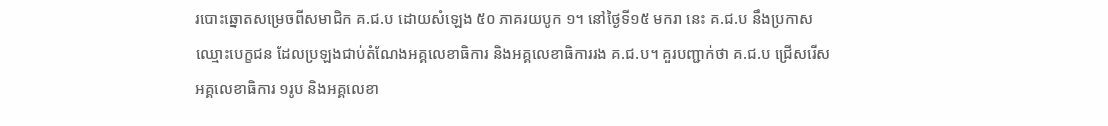របោះឆ្នោតសម្រេចពីសមាជិក គ.ជ.ប ដោយសំឡេង ៥០ ភាគរយបូក ១។ នៅថ្ងៃទី១៥ មករា នេះ គ.ជ.ប នឹងប្រកាសឈ្មោះបេក្ខជន ដែលប្រឡងជាប់តំណែងអគ្គលេខាធិការ និងអគ្គលេខាធិការរង គ.ជ.ប។ គួរបញ្ជាក់ថា គ.ជ.ប ជ្រើសរើសអគ្គលេខាធិការ ១រូប និងអគ្គលេខា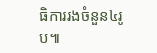ធិការរងចំនួន៤រូប៕